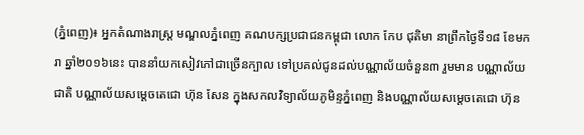(ភ្នំពេញ)៖ អ្នកតំណាងរាស្ត្រ មណ្ឌលភ្នំពេញ គណបក្សប្រជាជនកម្ពុជា លោក កែប ជុតិមា នាព្រឹកថ្ងៃទី១៨ ខែមករា ឆ្នាំ២០១៦នេះ បាននាំយកសៀវភៅជាច្រើនក្បាល ទៅប្រគល់ជូនដល់បណ្ណាល័យចំនួន៣ រួមមាន បណ្ណាល័យជាតិ បណ្ណាល័យសម្តេចតេជោ ហ៊ុន សែន ក្នុងសកលវិទ្យាល័យភូមិន្ទភ្នំពេញ និងបណ្ណាល័យសម្តេចតេជោ ហ៊ុន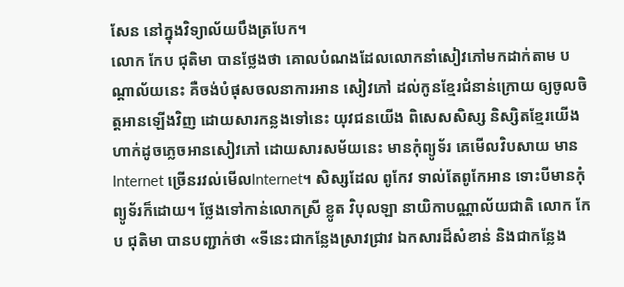សែន នៅក្នុងវិទ្យាល័យបឹងត្របែក។
លោក កែប ជុតិមា បានថ្លែងថា គោលបំណងដែលលោកនាំសៀវភៅមកដាក់តាម បណ្ដាល័យនេះ គឺចង់បំផុសចលនាការអាន សៀវភៅ ដល់កូនខ្មែរជំនាន់ក្រោយ ឲ្យចូលចិត្តអានឡើងវិញ ដោយសារកន្លងទៅនេះ យុវជនយើង ពិសេសសិស្ស និស្សិតខ្មែរយើង ហាក់ដូចភ្លេចអានសៀវភៅ ដោយសារសម័យនេះ មានកុំព្យូទ័រ គេមើលវិបសាយ មានInternet ច្រើនរវល់មើលInternet។ សិស្សដែល ពូកែវ ទាល់តែពូកែអាន ទោះបីមានកុំព្យូទ័រក៏ដោយ។ ថ្លែងទៅកាន់លោកស្រី ខ្លូត វិបុលឡា នាយិកាបណ្ណាល័យជាតិ លោក កែប ជុតិមា បានបញ្ជាក់ថា «ទីនេះជាកន្លែងស្រាវជ្រាវ ឯកសារដ៏សំខាន់ និងជាកន្លែង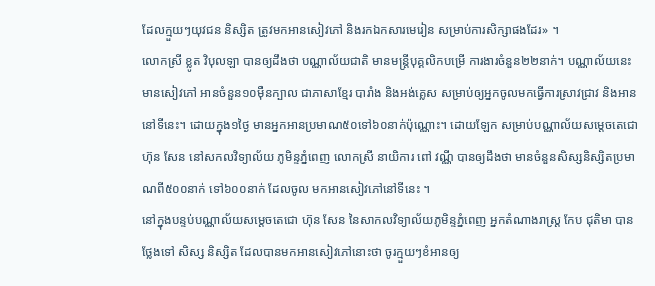ដែលក្មួយៗយុវជន និស្សិត ត្រូវមកអានសៀវភៅ និងរកឯកសារមេរៀន សម្រាប់ការសិក្សាផងដែរ» ។
លោកស្រី ខ្លូត វិបុលឡា បានឲ្យដឹងថា បណ្ណាល័យជាតិ មានមន្ត្រីបុគ្គលិកបម្រើ ការងារចំនួន២២នាក់។ បណ្ណាល័យនេះមានសៀវភៅ អានចំនួន១០ម៉ឺនក្បាល ជាភាសាខ្មែរ បារាំង និងអង់គ្លេស សម្រាប់ឲ្យអ្នកចូលមកធ្វើការស្រាវជ្រាវ និងអាននៅទីនេះ។ ដោយក្នុង១ថ្ងៃ មានអ្នកអានប្រមាណ៥០ទៅ៦០នាក់ប៉ុណ្ណោះ។ ដោយឡែក សម្រាប់បណ្ណាល័យសម្តេចតេជោ ហ៊ុន សែន នៅសកលវិទ្យាល័យ ភូមិន្ទភ្នំពេញ លោកស្រី នាយិការ ពៅ វណ្ណី បានឲ្យដឹងថា មានចំនួនសិស្សនិស្សិតប្រមាណពី៥០០នាក់ ទៅ៦០០នាក់ ដែលចូល មកអានសៀវភៅនៅទីនេះ ។
នៅក្នុងបន្ទប់បណ្ណាល័យសម្តេចតេជោ ហ៊ុន សែន នៃសាកលវិទ្យាល័យភូមិន្ទភ្នំពេញ អ្នកតំណាងរាស្ត្រ កែប ជុតិមា បានថ្លែងទៅ សិស្ស និស្សិត ដែលបានមកអានសៀវភៅនោះថា ចូរក្មួយៗខំអានឲ្យ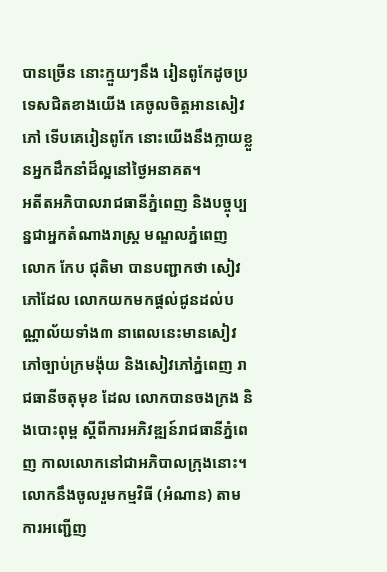បានច្រើន នោះក្មួយៗនឹង រៀនពូកែដូចប្រទេសជិតខាងយើង គេចូលចិត្តអានសៀវភៅ ទើបគេរៀនពូកែ នោះយើងនឹងក្លាយខ្លួនអ្នកដឹកនាំដ៏ល្អនៅថ្ងៃអនាគត។
អតីតអភិបាលរាជធានីភ្នំពេញ និងបច្ចុប្បន្នជាអ្នកតំណាងរាស្ត្រ មណ្ឌលភ្នំពេញ លោក កែប ជុតិមា បានបញ្ជាកថា សៀវភៅដែល លោកយកមកផ្តល់ជូនដល់បណ្ណាល័យទាំង៣ នាពេលនេះមានសៀវភៅច្បាប់ក្រមង៉ុយ និងសៀវភៅភ្នំពេញ រាជធានីចតុមុខ ដែល លោកបានចងក្រង និងបោះពុម្ព ស្តីពីការអភិវឌ្ឍន៍រាជធានីភ្នំពេញ កាលលោកនៅជាអភិបាលក្រុងនោះ។ លោកនឹងចូលរួមកម្មវិធី (អំណាន) តាមការអញ្ជើញ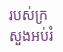របស់ក្រសួងអប់រំ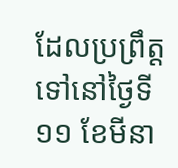ដែលប្រព្រឹត្តទៅនៅថ្ងៃទី១១ ខែមីនា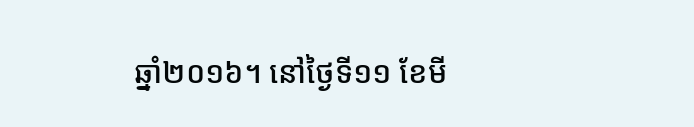ឆ្នាំ២០១៦។ នៅថ្ងៃទី១១ ខែមី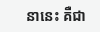នានេះ គឺជា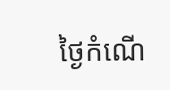ថ្ងៃកំណើ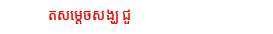តសម្តេចសង្ឃ ជួ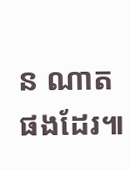ន ណាត ផងដែរ៕